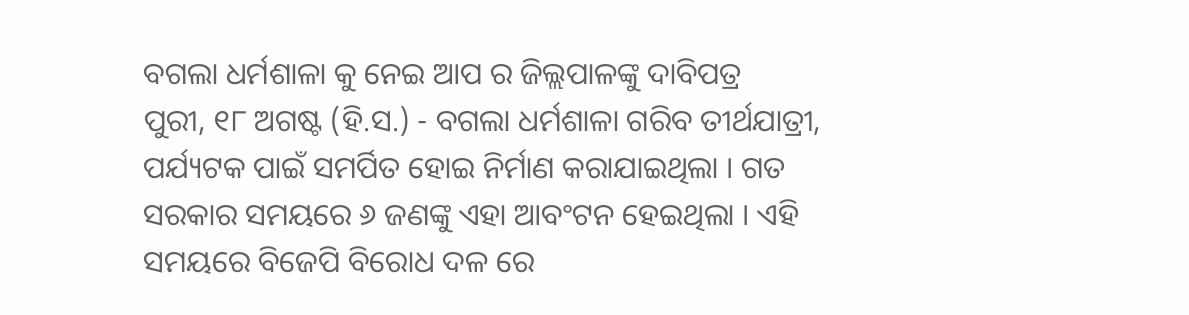ବଗଲା ଧର୍ମଶାଳା କୁ ନେଇ ଆପ ର ଜିଲ୍ଲପାଳଙ୍କୁ ଦାବିପତ୍ର
ପୁରୀ, ୧୮ ଅଗଷ୍ଟ (ହି.ସ.) - ବଗଲା ଧର୍ମଶାଳା ଗରିବ ତୀର୍ଥଯାତ୍ରୀ, ପର୍ଯ୍ୟଟକ ପାଇଁ ସମର୍ପିତ ହୋଇ ନିର୍ମାଣ କରାଯାଇଥିଲା । ଗତ ସରକାର ସମୟରେ ୬ ଜଣଙ୍କୁ ଏହା ଆବଂଟନ ହେଇଥିଲା । ଏହି ସମୟରେ ବିଜେପି ବିରୋଧ ଦଳ ରେ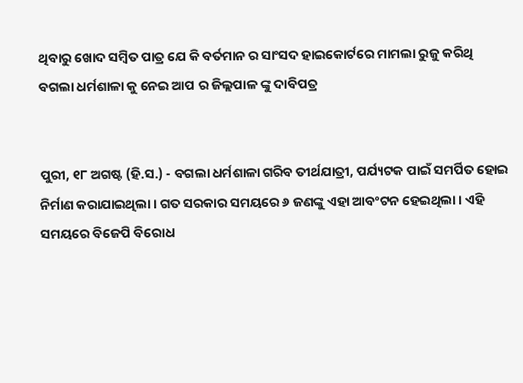ଥିବାରୁ ଖୋଦ ସମ୍ବିତ ପାତ୍ର ଯେ କି ବର୍ତମାନ ର ସାଂସଦ ହାଇକୋର୍ଟରେ ମାମଲା ରୁଜୁ କରିଥି
ବଗଲା ଧର୍ମଶାଳା କୁ ନେଇ ଆପ ର ଜିଲ୍ଲପାଳ ଙ୍କୁ ଦାବିପତ୍ର


ପୁରୀ, ୧୮ ଅଗଷ୍ଟ (ହି.ସ.) - ବଗଲା ଧର୍ମଶାଳା ଗରିବ ତୀର୍ଥଯାତ୍ରୀ, ପର୍ଯ୍ୟଟକ ପାଇଁ ସମର୍ପିତ ହୋଇ ନିର୍ମାଣ କରାଯାଇଥିଲା । ଗତ ସରକାର ସମୟରେ ୬ ଜଣଙ୍କୁ ଏହା ଆବଂଟନ ହେଇଥିଲା । ଏହି ସମୟରେ ବିଜେପି ବିରୋଧ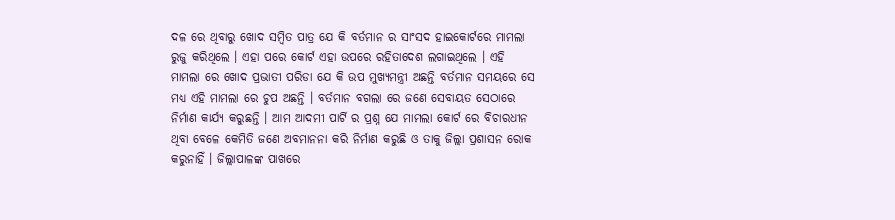ଦଳ ରେ ଥିବାରୁ ଖୋଦ ସମ୍ବିତ ପାତ୍ର ଯେ କି ବର୍ତମାନ ର ସାଂସଦ ହାଇକୋର୍ଟରେ ମାମଲା ରୁଜୁ କରିଥିଲେ । ଏହା ପରେ କୋର୍ଟ ଏହା ଉପରେ ରହିତାଦେଶ ଲଗାଇଥିଲେ । ଏହି ମାମଲା ରେ ଖୋଦ ପ୍ରଭାତୀ ପରିଡା ଯେ କି ଉପ ମୁଖ୍ୟମନ୍ତ୍ରୀ ଅଛନ୍ତି ବର୍ତମାନ ସମୟରେ ସେ ମଧ୍ୟ ଏହି ମାମଲା ରେ ଚୁପ ଅଛନ୍ତି । ବର୍ତମାନ ବଗଲା ରେ ଜଣେ ସେବାୟତ ସେଠାରେ ନିର୍ମାଣ କାର୍ଯ୍ୟ କରୁଛନ୍ତି । ଆମ ଆଦମୀ ପାର୍ଟି ର ପ୍ରଶ୍ନ ଯେ ମାମଲା କୋର୍ଟ ରେ ବିଚାରଧୀନ ଥିବା ବେଳେ କେମିତି ଜଣେ ଅବମାନନା କରି ନିର୍ମାଣ କରୁଛି ଓ ତାକୁ ଜିଲ୍ଲା ପ୍ରଶାସନ ରୋକ କରୁନାହିଁ । ଜିଲ୍ଲାପାଳଙ୍କ ପାଖରେ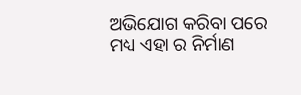ଅଭିଯୋଗ କରିବା ପରେ ମଧ୍ୟ ଏହା ର ନିର୍ମାଣ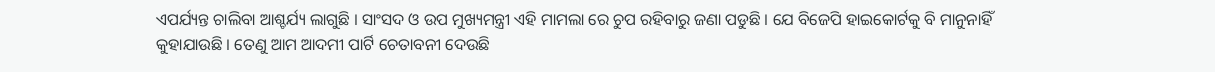ଏପର୍ଯ୍ୟନ୍ତ ଚାଲିବା ଆଶ୍ଚର୍ଯ୍ୟ ଲାଗୁଛି । ସାଂସଦ ଓ ଉପ ମୁଖ୍ୟମନ୍ତ୍ରୀ ଏହି ମାମଲା ରେ ଚୁପ ରହିବାରୁ ଜଣା ପଡୁଛି । ଯେ ବିଜେପି ହାଇକୋର୍ଟକୁ ବି ମାନୁନାହିଁ କୁହାଯାଉଛି । ତେଣୁ ଆମ ଆଦମୀ ପାର୍ଟି ଚେତାବନୀ ଦେଉଛି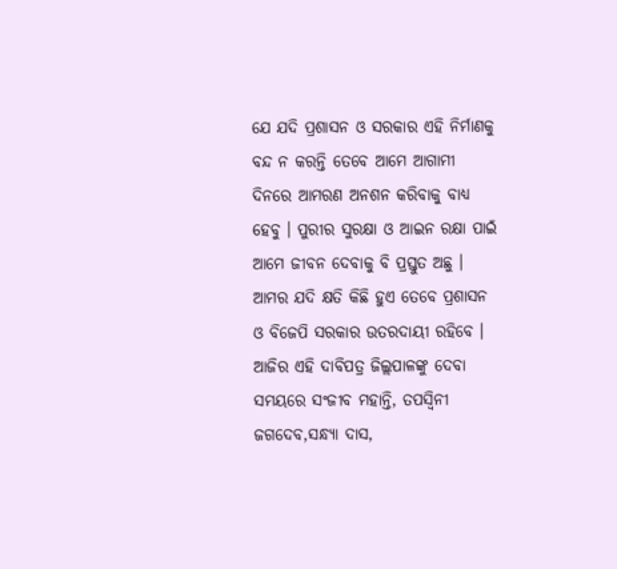ଯେ ଯଦି ପ୍ରଶାସନ ଓ ସରକାର ଏହି ନିର୍ମାଣକୁ ବନ୍ଦ ନ କରନ୍ତି ତେବେ ଆମେ ଆଗାମୀ ଦିନରେ ଆମରଣ ଅନଶନ କରିବାକୁ ବାଧ୍ୟ ହେବୁ । ପୁରୀର ସୁରକ୍ଷା ଓ ଆଇନ ରକ୍ଷା ପାଇଁ ଆମେ ଜୀବନ ଦେବାକୁ ବି ପ୍ରସ୍ତୁତ ଅଛୁ । ଆମର ଯଦି କ୍ଷତି କିଛି ହୁଏ ତେବେ ପ୍ରଶାସନ ଓ ବିଜେପି ସରକାର ଉତରଦାୟୀ ରହିବେ । ଆଜିର ଏହି ଦାବିପତ୍ର ଜିଲ୍ଲପାଳଙ୍କୁ ଦେବା ସମୟରେ ସଂଜୀବ ମହାନ୍ତି, ତପସ୍ୱିନୀ ଜଗଦେବ,ସନ୍ଧ୍ୟା ଦାସ,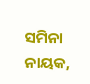ସମିନା ନାୟକ,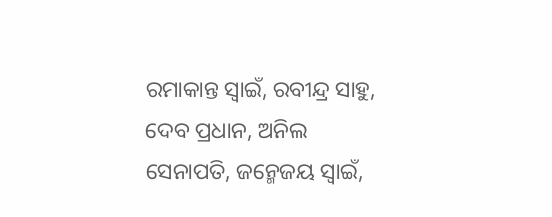ରମାକାନ୍ତ ସ୍ୱାଇଁ, ରବୀନ୍ଦ୍ର ସାହୁ, ଦେବ ପ୍ରଧାନ, ଅନିଲ ସେନାପତି, ଜନ୍ମେଜୟ ସ୍ୱାଇଁ,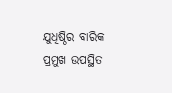ଯୁଧିଷ୍ଠିର ବାରିକ ପ୍ରମୁଖ ଉପସ୍ଥିତ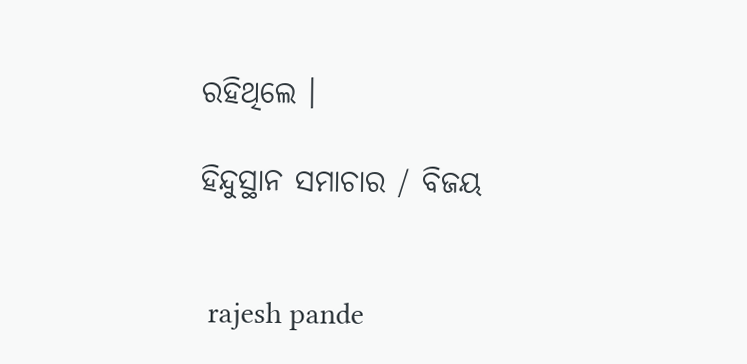ରହିଥିଲେ ।

ହିନ୍ଦୁସ୍ଥାନ ସମାଚାର / ବିଜୟ


 rajesh pande